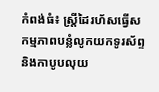កំពង់ធំ៖ ស្ត្រីដៃរហ័សធ្វើសកម្មភាពបន្លំលូកយកទូរស័ព្ទ និងកាបូបលុយ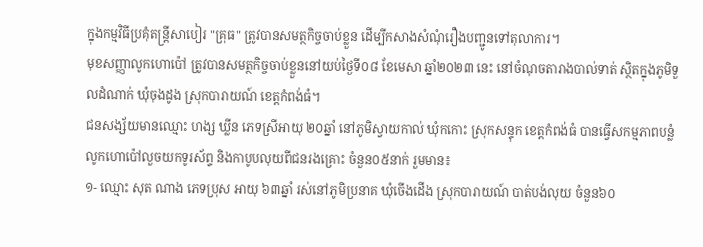ក្នុងកម្មវិធីប្រគុំតន្ត្រីសាបៀរ "គ្រុធ" ត្រូវបានសមត្ថកិច្ចចាប់ខ្លួន ដើម្បីកសាងសំណុំរឿងបញ្ជូនទៅតុលាការ។
មុខសញ្ញាលូកហោប៉ៅ ត្រូវបានសមត្ថកិច្ចចាប់ខ្លួននៅយប់ថ្ងៃទី០៨ ខែមេសា ឆ្នាំ២០២៣ នេះ នៅចំណុចតារាងបាល់ទាត់ ស្ថិតក្នុងភូមិទួលដំណាក់ ឃុំចុងដូង ស្រុកបារាយណ៍ ខេត្តកំពង់ធំ។
ជនសង្ស័យមានឈ្មោះ ហង្ស ឃ្លីន ភេទស្រីអាយុ ២០ឆ្នាំ នៅភូមិស្វាយកាល់ ឃុំកកោះ ស្រុកសន្ទុក ខេត្តកំពង់ធំ បានធ្វើសកម្មភាពបន្លំលូកហោប៉ៅលួចយកទូរស័ព្ទ និងកាបូបលុយពីជនរងគ្រោះ ចំនួន០៥នាក់ រួមមាន៖
១- ឈ្មោះ សុត ណាង ភេទប្រុស អាយុ ៦៣ឆ្នាំ រស់នៅភូមិប្រនាគ ឃុំចើងដើង ស្រុកបារាយណ៍ បាត់បង់លុយ ចំនួន៦០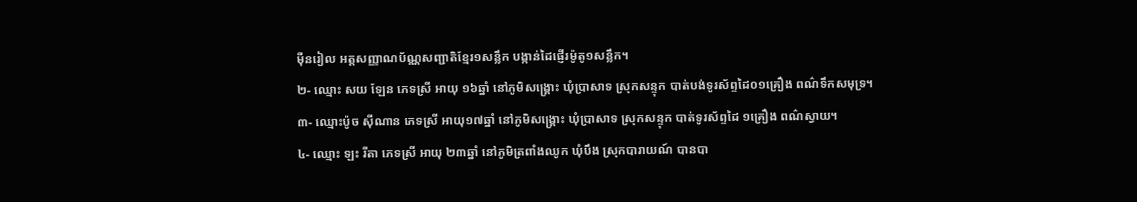ម៉ឺនរៀល អត្តសញ្ញាណប័ណ្ណសញ្ជាតិខ្មែរ១សន្លឹក បង្កាន់ដៃផ្ញើរម៉ូតូ១សន្លឹក។
២- ឈ្មោះ សយ ឡែន ភេទស្រី អាយុ ១៦ឆ្នាំ នៅភូមិសង្គ្រោះ ឃុំប្រាសាទ ស្រុកសន្ទុក បាត់បង់ទូរស័ព្ទដៃ០១គ្រឿង ពណ៌ទឹកសមុទ្រ។
៣- ឈ្មោះប៉ូច ស៊ីណាន ភេទស្រី អាយុ១៧ឆ្នាំ នៅភូមិសង្គ្រោះ ឃុំប្រាសាទ ស្រុកសន្ទុក បាត់ទូរស័ព្ទដៃ ១គ្រឿង ពណ៌ស្វាយ។
៤- ឈ្មោះ ឡះ រីតា ភេទស្រី អាយុ ២៣ឆ្នាំ នៅភូមិត្រពាំងឈូក ឃុំបឹង ស្រុកបារាយណ៍ បានបា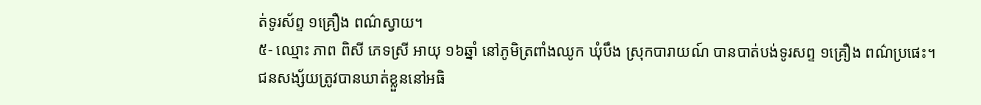ត់ទូរស័ព្ទ ១គ្រឿង ពណ៌ស្វាយ។
៥- ឈ្មោះ ភាព ពិសី ភេទស្រី អាយុ ១៦ឆ្នាំ នៅភូមិត្រពាំងឈូក ឃុំបឹង ស្រុកបារាយណ៍ បានបាត់បង់ទូរសព្ទ ១គ្រឿង ពណ៌ប្រផេះ។
ជនសង្ស័យត្រូវបានឃាត់ខ្លួននៅអធិ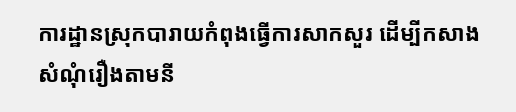ការដ្ឋានស្រុកបារាយកំពុងធ្វើការសាកសួរ ដើម្បីកសាងសំណុំរឿងតាមនី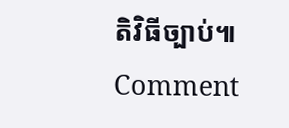តិវិធីច្បាប់៕
Comment